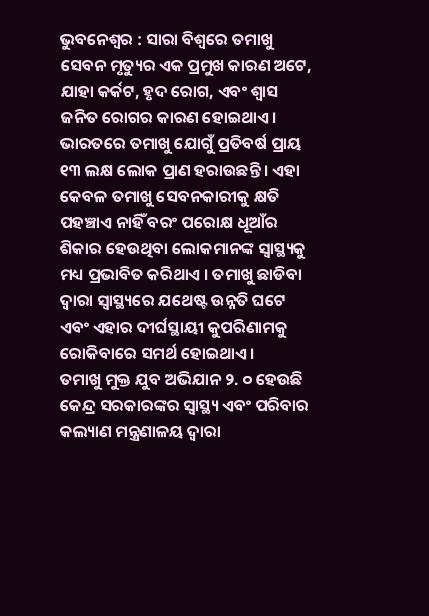ଭୁବନେଶ୍ୱର : ସାରା ବିଶ୍ୱରେ ତମାଖୁ ସେବନ ମୃତ୍ୟୁର ଏକ ପ୍ରମୁଖ କାରଣ ଅଟେ, ଯାହା କର୍କଟ, ହୃଦ ରୋଗ, ଏବଂ ଶ୍ୱାସ ଜନିତ ରୋଗର କାରଣ ହୋଇଥାଏ। ଭାରତରେ ତମାଖୁ ଯୋଗୁଁ ପ୍ରତିବର୍ଷ ପ୍ରାୟ ୧୩ ଲକ୍ଷ ଲୋକ ପ୍ରାଣ ହରାଉଛନ୍ତି । ଏହା କେବଳ ତମାଖୁ ସେବନକାରୀକୁ କ୍ଷତି ପହଞ୍ଚାଏ ନାହିଁ ବରଂ ପରୋକ୍ଷ ଧୂଆଁର ଶିକାର ହେଉଥିବା ଲୋକମାନଙ୍କ ସ୍ୱାସ୍ଥ୍ୟକୁ ମଧ୍ୟ ପ୍ରଭାବିତ କରିଥାଏ । ତମାଖୁ ଛାଡିବା ଦ୍ଵାରା ସ୍ୱାସ୍ଥ୍ୟରେ ଯଥେଷ୍ଟ ଉନ୍ନତି ଘଟେ ଏବଂ ଏହାର ଦୀର୍ଘସ୍ଥାୟୀ କୁପରିଣାମକୁ ରୋକିବାରେ ସମର୍ଥ ହୋଇଥାଏ ।
ତମାଖୁ ମୁକ୍ତ ଯୁବ ଅଭିଯାନ ୨. ୦ ହେଉଛି କେନ୍ଦ୍ର ସରକାରଙ୍କର ସ୍ୱାସ୍ଥ୍ୟ ଏବଂ ପରିବାର କଲ୍ୟାଣ ମନ୍ତ୍ରଣାଳୟ ଦ୍ୱାରା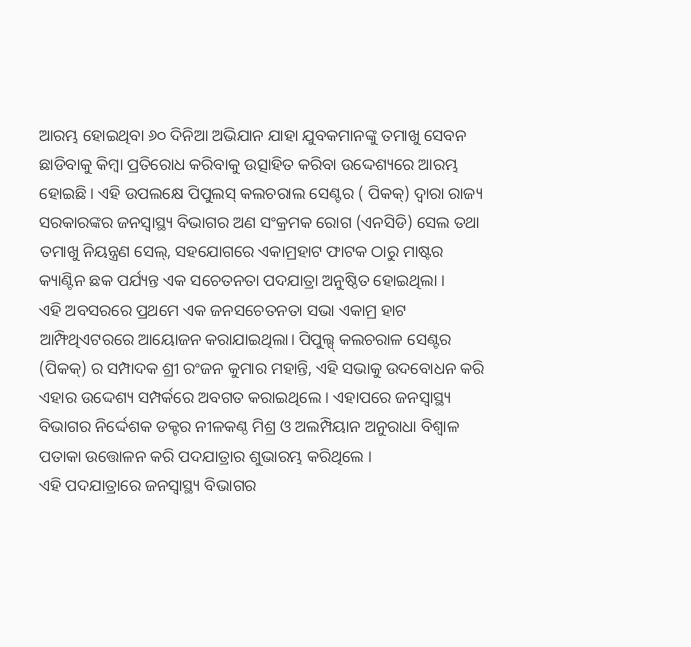ଆରମ୍ଭ ହୋଇଥିବା ୬୦ ଦିନିଆ ଅଭିଯାନ ଯାହା ଯୁବକମାନଙ୍କୁ ତମାଖୁ ସେବନ ଛାଡିବାକୁ କିମ୍ବା ପ୍ରତିରୋଧ କରିବାକୁ ଉତ୍ସାହିତ କରିବା ଉଦ୍ଦେଶ୍ୟରେ ଆରମ୍ଭ ହୋଇଛି । ଏହି ଉପଲକ୍ଷେ ପିପୁଲସ୍ କଲଚରାଲ ସେଣ୍ଟର ( ପିକକ୍) ଦ୍ଵାରା ରାଜ୍ୟ ସରକାରଙ୍କର ଜନସ୍ୱାସ୍ଥ୍ୟ ବିଭାଗର ଅଣ ସଂକ୍ରମକ ରୋଗ (ଏନସିଡି) ସେଲ ତଥା ତମାଖୁ ନିୟନ୍ତ୍ରଣ ସେଲ୍, ସହଯୋଗରେ ଏକାମ୍ରହାଟ ଫାଟକ ଠାରୁ ମାଷ୍ଟର କ୍ୟାଣ୍ଟିନ ଛକ ପର୍ଯ୍ୟନ୍ତ ଏକ ସଚେତନତା ପଦଯାତ୍ରା ଅନୁଷ୍ଠିତ ହୋଇଥିଲା ।
ଏହି ଅବସରରେ ପ୍ରଥମେ ଏକ ଜନସଚେତନତା ସଭା ଏକାମ୍ର ହାଟ ଆମ୍ଫିଥିଏଟରରେ ଆୟୋଜନ କରାଯାଇଥିଲା। ପିପୁଲ୍ସ୍ କଲଚରାଳ ସେଣ୍ଟର (ପିକକ୍) ର ସମ୍ପାଦକ ଶ୍ରୀ ରଂଜନ କୁମାର ମହାନ୍ତି, ଏହି ସଭାକୁ ଉଦବୋଧନ କରି ଏହାର ଉଦ୍ଦେଶ୍ୟ ସମ୍ପର୍କରେ ଅବଗତ କରାଇଥିଲେ । ଏହାପରେ ଜନସ୍ୱାସ୍ଥ୍ୟ ବିଭାଗର ନିର୍ଦ୍ଦେଶକ ଡକ୍ଟର ନୀଳକଣ୍ଠ ମିଶ୍ର ଓ ଅଲମ୍ପିୟାନ ଅନୁରାଧା ବିଶ୍ଵାଳ ପତାକା ଉତ୍ତୋଳନ କରି ପଦଯାତ୍ରାର ଶୁଭାରମ୍ଭ କରିଥିଲେ ।
ଏହି ପଦଯାତ୍ରାରେ ଜନସ୍ୱାସ୍ଥ୍ୟ ବିଭାଗର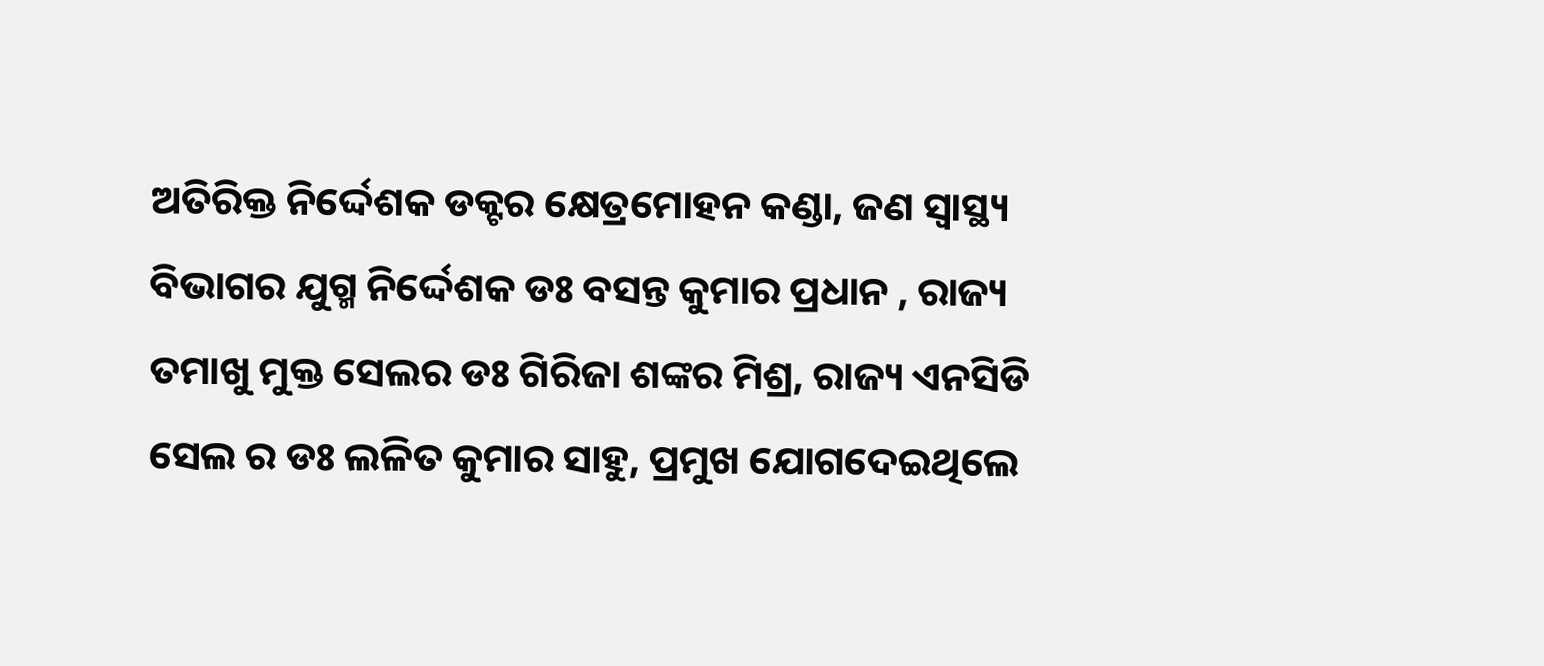ଅତିରିକ୍ତ ନିର୍ଦ୍ଦେଶକ ଡକ୍ଟର କ୍ଷେତ୍ରମୋହନ କଣ୍ଡା, ଜଣ ସ୍ୱାସ୍ଥ୍ୟ ବିଭାଗର ଯୁଗ୍ମ ନିର୍ଦ୍ଦେଶକ ଡଃ ବସନ୍ତ କୁମାର ପ୍ରଧାନ , ରାଜ୍ୟ ତମାଖୁ ମୁକ୍ତ ସେଲର ଡଃ ଗିରିଜା ଶଙ୍କର ମିଶ୍ର, ରାଜ୍ୟ ଏନସିଡି ସେଲ ର ଡଃ ଲଳିତ କୁମାର ସାହୁ, ପ୍ରମୁଖ ଯୋଗଦେଇଥିଲେ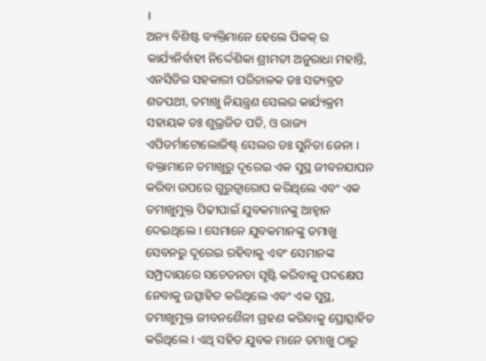।
ଅନ୍ୟ ବିଶିଷ୍ଟ ବ୍ୟକ୍ତିମାନେ ହେଲେ ପିକକ୍ ର କାର୍ଯ୍ୟନିର୍ବାହୀ ନିର୍ଦ୍ଦେଶିକା ଶ୍ରୀମତୀ ଅନୁରାଧା ମହାନ୍ତି, ଏନସିଡିର ସହକାରୀ ପରିଚାଳକ ଡଃ ସତ୍ୟବ୍ରତ ଶତପଥୀ, ତମାଖୁ ନିୟନ୍ତ୍ରଣ ସେଲର କାର୍ଯ୍ୟକ୍ରମ ସହାୟକ ଡଃ ଶୁଭ୍ରଜିତ ପତି, ଓ ରାଜ୍ୟ ଏପିଡର୍ମାଟୋଲୋଜିଷ୍ଟ୍ ସେଲର ଡଃ ସୁନିତା ଜେନା ।
ବକ୍ତାମାନେ ତମାଖୁରୁ ଦୂରେଇ ଏକ ସୁସ୍ଥ ଜୀବନଯାପନ କରିବା ଉପରେ ଗୁରୁତ୍ୱାରୋପ କରିଥିଲେ ଏବଂ ଏକ ତମାଖୁମୁକ୍ତ ପିଢୀପାଇଁ ଯୁବକମାନଙ୍କୁ ଆହ୍ଵାନ ଦେଇଥିଲେ । ସେମାନେ ଯୁବକମାନଙ୍କୁ ତମାଖୁ ସେବନରୁ ଦୂରେଇ ରହିବାକୁ ଏବଂ ସେମାନଙ୍କ ସମ୍ପ୍ରଦାୟରେ ସଚେତନତା ସୃଷ୍ଟି କରିବାକୁ ପଦକ୍ଷେପ ନେବାକୁ ଉତ୍ସାହିତ କରିଥିଲେ ଏବଂ ଏକ ସୁସ୍ଥ, ତମାଖୁମୁକ୍ତ ଜୀବନଶୈଳୀ ଗ୍ରହଣ କରିବାକୁ ପ୍ରୋତ୍ସାହିତ କରିଥିଲେ । ଏଥି ସହିତ ଯୁବକ ମାନେ ତମାଖୁ ଠାରୁ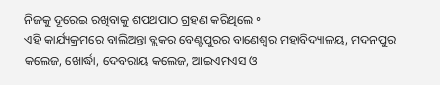ନିଜକୁ ଦୂରେଇ ରଖିବାକୁ ଶପଥପାଠ ଗ୍ରହଣ କରିଥିଲେ ॰
ଏହି କାର୍ଯ୍ୟକ୍ରମରେ ବାଲିଅନ୍ତା ବ୍ଲକର ବେଣ୍ଟପୁରର ବାଣେଶ୍ବର ମହାବିଦ୍ୟାଳୟ, ମଦନପୁର କଲେଜ, ଖୋର୍ଦ୍ଧା, ଦେବରାୟ କଲେଜ, ଆଇଏମଏସ ଓ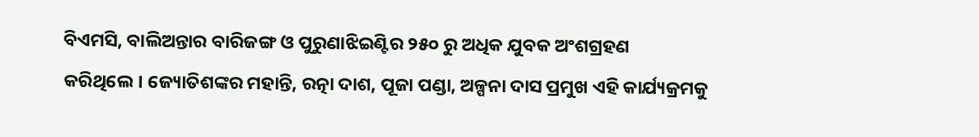ବିଏମସି, ବାଲିଅନ୍ତାର ବାରିଜଙ୍ଗ ଓ ପୁରୁଣାଝିଇଣ୍ଟିର ୨୫୦ ରୁ ଅଧିକ ଯୁବକ ଅଂଶଗ୍ରହଣ କରିଥିଲେ। ଜ୍ୟୋତିଶଙ୍କର ମହାନ୍ତି, ରତ୍ନା ଦାଶ, ପୂଜା ପଣ୍ଡା, ଅଳ୍ପନା ଦାସ ପ୍ରମୁଖ ଏହି କାର୍ଯ୍ୟକ୍ରମକୁ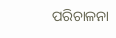ପରିଚାଳନା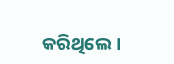କରିଥିଲେ।